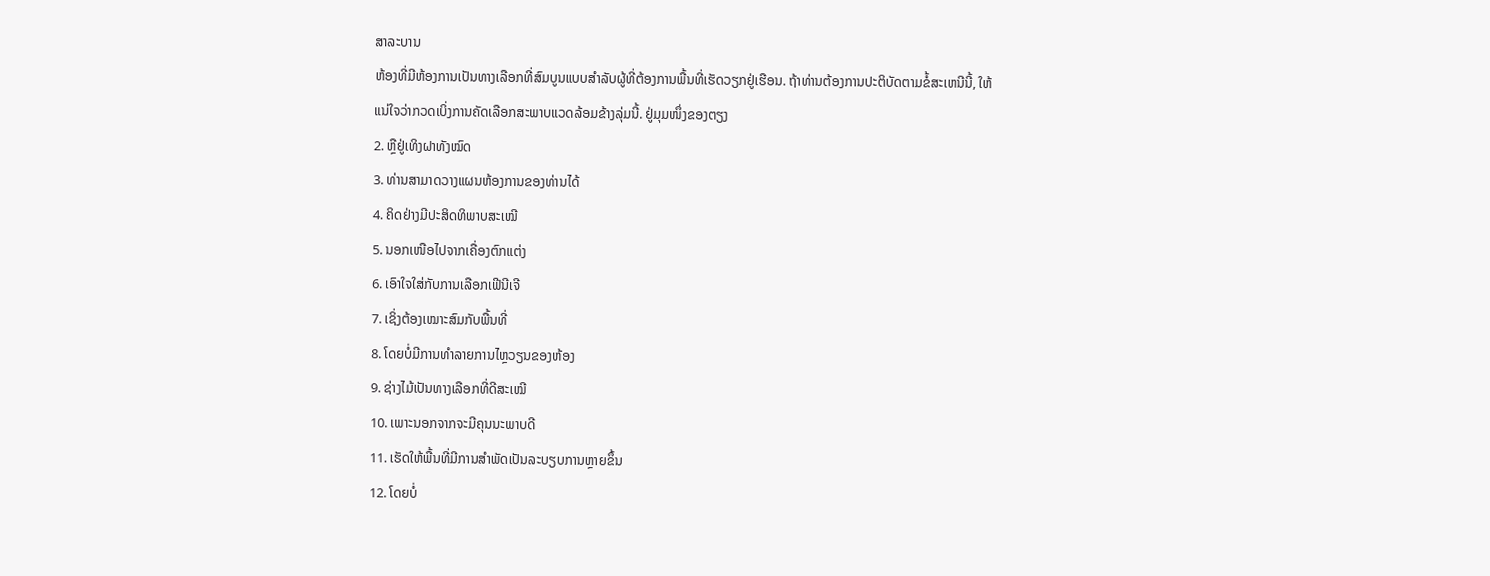ສາລະບານ
ຫ້ອງທີ່ມີຫ້ອງການເປັນທາງເລືອກທີ່ສົມບູນແບບສໍາລັບຜູ້ທີ່ຕ້ອງການພື້ນທີ່ເຮັດວຽກຢູ່ເຮືອນ. ຖ້າທ່ານຕ້ອງການປະຕິບັດຕາມຂໍ້ສະເຫນີນີ້, ໃຫ້ແນ່ໃຈວ່າກວດເບິ່ງການຄັດເລືອກສະພາບແວດລ້ອມຂ້າງລຸ່ມນີ້. ຢູ່ມຸມໜຶ່ງຂອງຕຽງ
2. ຫຼືຢູ່ເທິງຝາທັງໝົດ
3. ທ່ານສາມາດວາງແຜນຫ້ອງການຂອງທ່ານໄດ້
4. ຄິດຢ່າງມີປະສິດທິພາບສະເໝີ
5. ນອກເໜືອໄປຈາກເຄື່ອງຕົກແຕ່ງ
6. ເອົາໃຈໃສ່ກັບການເລືອກເຟີນີເຈີ
7. ເຊິ່ງຕ້ອງເໝາະສົມກັບພື້ນທີ່
8. ໂດຍບໍ່ມີການທໍາລາຍການໄຫຼວຽນຂອງຫ້ອງ
9. ຊ່າງໄມ້ເປັນທາງເລືອກທີ່ດີສະເໝີ
10. ເພາະນອກຈາກຈະມີຄຸນນະພາບດີ
11. ເຮັດໃຫ້ພື້ນທີ່ມີການສໍາພັດເປັນລະບຽບການຫຼາຍຂຶ້ນ
12. ໂດຍບໍ່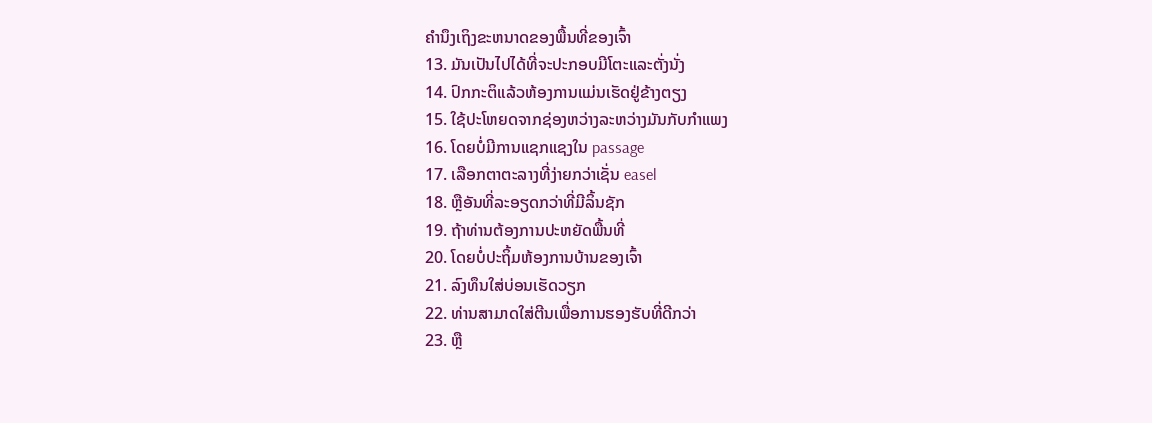ຄໍານຶງເຖິງຂະຫນາດຂອງພື້ນທີ່ຂອງເຈົ້າ
13. ມັນເປັນໄປໄດ້ທີ່ຈະປະກອບມີໂຕະແລະຕັ່ງນັ່ງ
14. ປົກກະຕິແລ້ວຫ້ອງການແມ່ນເຮັດຢູ່ຂ້າງຕຽງ
15. ໃຊ້ປະໂຫຍດຈາກຊ່ອງຫວ່າງລະຫວ່າງມັນກັບກໍາແພງ
16. ໂດຍບໍ່ມີການແຊກແຊງໃນ passage
17. ເລືອກຕາຕະລາງທີ່ງ່າຍກວ່າເຊັ່ນ easel
18. ຫຼືອັນທີ່ລະອຽດກວ່າທີ່ມີລິ້ນຊັກ
19. ຖ້າທ່ານຕ້ອງການປະຫຍັດພື້ນທີ່
20. ໂດຍບໍ່ປະຖິ້ມຫ້ອງການບ້ານຂອງເຈົ້າ
21. ລົງທຶນໃສ່ບ່ອນເຮັດວຽກ
22. ທ່ານສາມາດໃສ່ຕີນເພື່ອການຮອງຮັບທີ່ດີກວ່າ
23. ຫຼື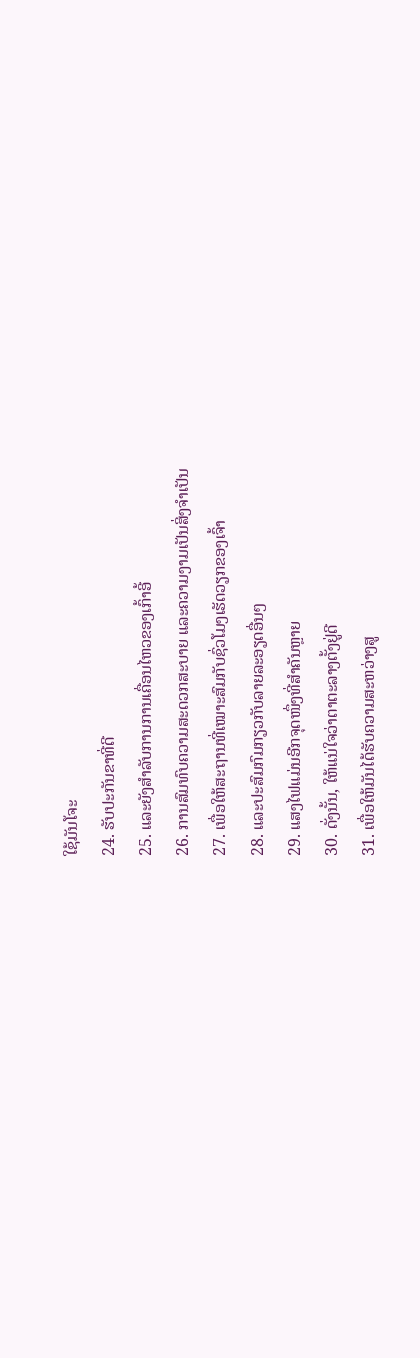ໃຊ້ມັນໂຈະ
24. ຮັບປະກັນຂາທີ່ດີ
25. ແລະຍັງສໍາລັບການການເຄື່ອນໄຫວຂອງເກົ້າອີ້
26. ການສົມທົບຄວາມສະດວກສະບາຍ ແລະຄວາມງາມເປັນສິ່ງຈຳເປັນ
27. ເພື່ອໃຫ້ສະຖານທີ່ເໝາະສົມກັບຊົ່ວໂມງເຮັດວຽກຂອງເຈົ້າ
28. ແລະປະສົມກົມກຽວກັບລາຍລະອຽດອື່ນໆ
29. ແສງໄຟແມ່ນອີກຈຸດໜຶ່ງທີ່ສຳຄັນຫຼາຍ
30. ດັ່ງນັ້ນ, ໃຫ້ແນ່ໃຈວ່າຕາຕະລາງຕັ້ງຢູ່ດີ
31. ເພື່ອໃຫ້ມັນໄດ້ຮັບຄວາມສະຫວ່າງສູ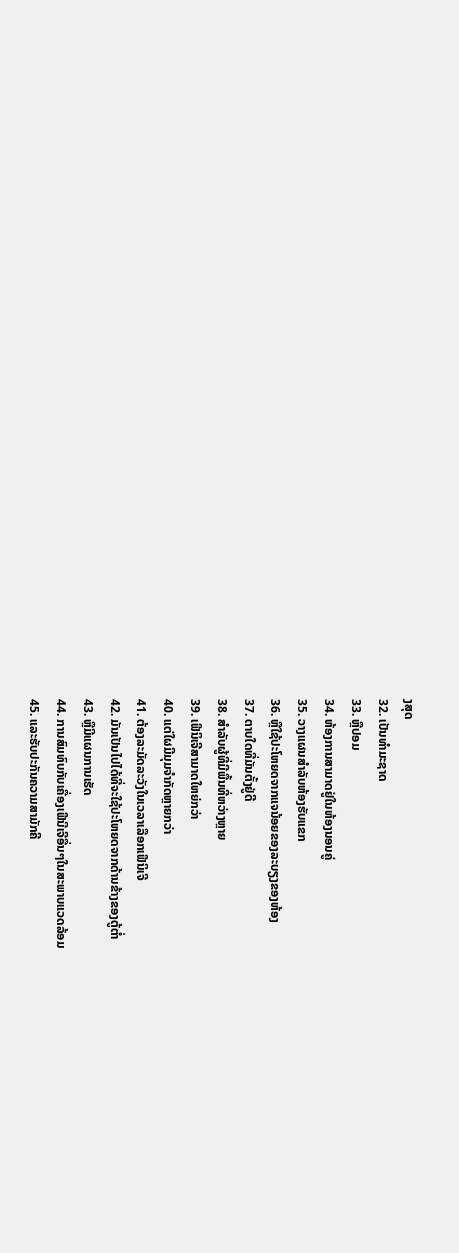ງສຸດ
32. ເປັນທໍາມະຊາດ
33. ຫຼືປອມ
34. ຫ້ອງການສາມາດຢູ່ໃນຫ້ອງນອນຄູ່
35. ວາງແຜນສຳລັບຫ້ອງຮັບແຂກ
36. ຫຼືໃຊ້ປະໂຫຍດຈາກແຈນ້ອຍຂອງລະບຽງຂອງຫ້ອງ
37. ຕາບໃດທີ່ມັນຕັ້ງຢູ່ດີ
38. ສໍາລັບຜູ້ທີ່ມີພື້ນທີ່ຫວ່າງຫຼາຍ
39. ເຟີນິເຈີສາມາດໃຫຍ່ກວ່າ
40. ແຕ່ໃຜມີມຸມຈຳກັດຫຼາຍກວ່າ
41. ຕ້ອງລະມັດລະວັງໃນເວລາເລືອກເຟີນິເຈີ
42. ມັນເປັນໄປໄດ້ທີ່ຈະໃຊ້ປະໂຫຍດຈາກດ້ານຂ້າງຂອງຕູ້ຕ່ຳ
43. ຫຼືມີແຜນການເຮັດ
44. ການສົມທົບກັບເຄື່ອງເຟີນີເຈີອື່ນໆໃນສະພາບແວດລ້ອມ
45. ແລະຮັບປະກັນຄວາມສາມັກຄີ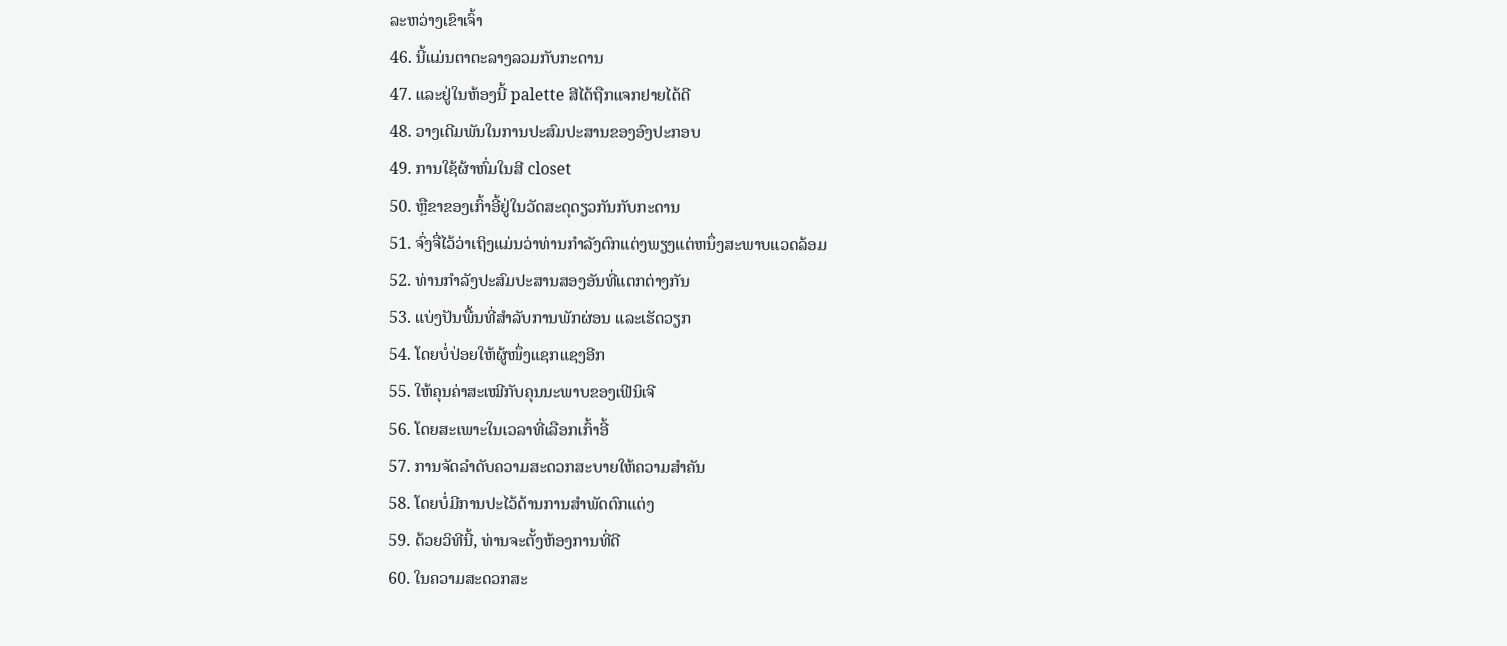ລະຫວ່າງເຂົາເຈົ້າ
46. ນີ້ແມ່ນຕາຕະລາງລວມກັບກະດານ
47. ແລະຢູ່ໃນຫ້ອງນີ້ palette ສີໄດ້ຖືກແຈກຢາຍໄດ້ດີ
48. ວາງເດີມພັນໃນການປະສົມປະສານຂອງອົງປະກອບ
49. ການໃຊ້ຜ້າຫົ່ມໃນສີ closet
50. ຫຼືຂາຂອງເກົ້າອີ້ຢູ່ໃນວັດສະດຸດຽວກັນກັບກະດານ
51. ຈົ່ງຈື່ໄວ້ວ່າເຖິງແມ່ນວ່າທ່ານກໍາລັງຕົກແຕ່ງພຽງແຕ່ຫນຶ່ງສະພາບແວດລ້ອມ
52. ທ່ານກໍາລັງປະສົມປະສານສອງອັນທີ່ແຕກຕ່າງກັນ
53. ແບ່ງປັນພື້ນທີ່ສຳລັບການພັກຜ່ອນ ແລະເຮັດວຽກ
54. ໂດຍບໍ່ປ່ອຍໃຫ້ຜູ້ໜຶ່ງແຊກແຊງອີກ
55. ໃຫ້ຄຸນຄ່າສະເໝີກັບຄຸນນະພາບຂອງເຟີນິເຈີ
56. ໂດຍສະເພາະໃນເວລາທີ່ເລືອກເກົ້າອີ້
57. ການຈັດລໍາດັບຄວາມສະດວກສະບາຍໃຫ້ຄວາມສໍາຄັນ
58. ໂດຍບໍ່ມີການປະໄວ້ດ້ານການສໍາພັດຕົກແຕ່ງ
59. ດ້ວຍວິທີນີ້, ທ່ານຈະຕັ້ງຫ້ອງການທີ່ດີ
60. ໃນຄວາມສະດວກສະ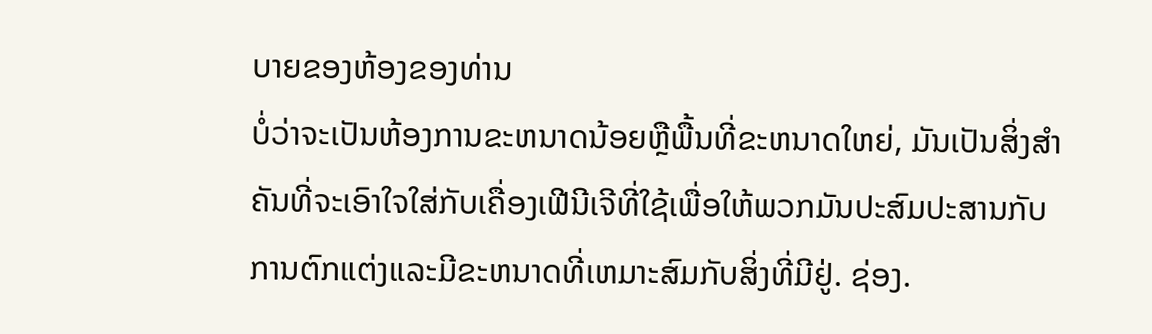ບາຍຂອງຫ້ອງຂອງທ່ານ
ບໍ່ວ່າຈະເປັນຫ້ອງການຂະຫນາດນ້ອຍຫຼືພື້ນທີ່ຂະຫນາດໃຫຍ່, ມັນເປັນສິ່ງສໍາຄັນທີ່ຈະເອົາໃຈໃສ່ກັບເຄື່ອງເຟີນີເຈີທີ່ໃຊ້ເພື່ອໃຫ້ພວກມັນປະສົມປະສານກັບການຕົກແຕ່ງແລະມີຂະຫນາດທີ່ເຫມາະສົມກັບສິ່ງທີ່ມີຢູ່. ຊ່ອງ.